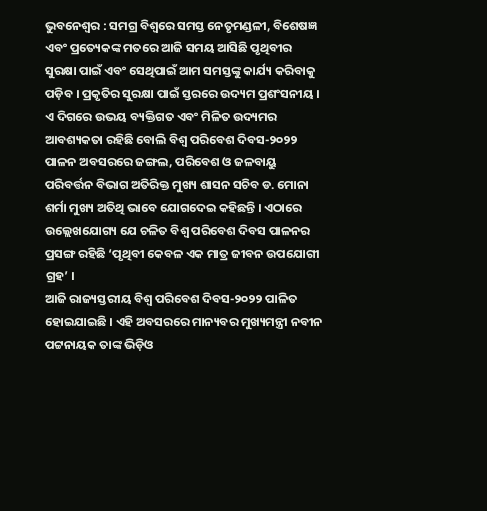ଭୁବନେଶ୍ୱର : ସମଗ୍ର ବିଶ୍ୱରେ ସମସ୍ତ ନେତୃମଣ୍ଡଳୀ, ବିଶେଷଜ୍ଞ ଏବଂ ପ୍ରତ୍ୟେକଙ୍କ ମତରେ ଆଜି ସମୟ ଆସିଛି ପୃଥିବୀର ସୁରକ୍ଷା ପାଇଁ ଏବଂ ସେଥିପାଇଁ ଆମ ସମସ୍ତଙ୍କୁ କାର୍ଯ୍ୟ କରିବାକୁ ପଡ଼ିବ । ପ୍ରକୃତିର ସୁରକ୍ଷା ପାଇଁ ସ୍ତରରେ ଉଦ୍ୟମ ପ୍ରଶଂସନୀୟ । ଏ ଦିଗରେ ଉଭୟ ବ୍ୟକ୍ତିଗତ ଏବଂ ମିଳିତ ଉଦ୍ୟମର ଆବଶ୍ୟକତା ରହିଛି ବୋଲି ବିଶ୍ୱ ପରିବେଶ ଦିବସ-୨୦୨୨ ପାଳନ ଅବସରରେ ଜଙ୍ଗଲ, ପରିବେଶ ଓ ଜଳବାୟୁ ପରିବର୍ତ୍ତନ ବିଭାଗ ଅତିରିକ୍ତ ମୁଖ୍ୟ ଶାସନ ସଚିବ ଡ. ମୋନା ଶର୍ମା ମୁଖ୍ୟ ଅତିଥି ଭାବେ ଯୋଗଦେଇ କହିଛନ୍ତି । ଏଠାରେ ଉଲ୍ଲେଖଯୋଗ୍ୟ ଯେ ଚଳିତ ବିଶ୍ୱ ପରିବେଶ ଦିବସ ପାଳନର ପ୍ରସଙ୍ଗ ରହିଛି ‘ପୃଥିବୀ କେବଳ ଏକ ମାତ୍ର ଜୀବନ ଉପଯୋଗୀ ଗ୍ରହ’ ।
ଆଜି ରାଜ୍ୟସ୍ତରୀୟ ବିଶ୍ୱ ପରିବେଶ ଦିବସ-୨୦୨୨ ପାଳିତ ହୋଇଯାଇଛି । ଏହି ଅବସରରେ ମାନ୍ୟବର ମୁଖ୍ୟମନ୍ତ୍ରୀ ନବୀନ ପଟ୍ଟନାୟକ ତାଙ୍କ ଭିଡ଼ିଓ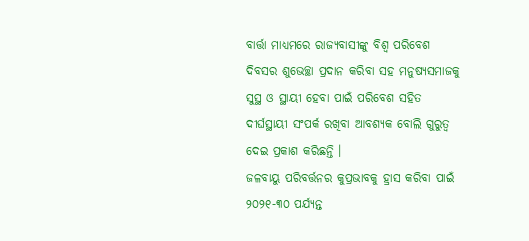ବାର୍ତ୍ତା ମାଧ୍ୟମରେ ରାଜ୍ୟବାସୀଙ୍କୁ ବିଶ୍ୱ ପରିବେଶ ଦିବସର ଶୁଭେଚ୍ଛା ପ୍ରଦାନ କରିବା ସହ ମନୁଷ୍ୟସମାଜକୁ ସୁସ୍ଥ ଓ ସ୍ଥାୟୀ ହେବା ପାଇଁ ପରିବେଶ ସହିତ ଦୀର୍ଘସ୍ଥାୟୀ ସଂପର୍କ ରଖିବା ଆବଶ୍ୟକ ବୋଲି ଗୁରୁତ୍ୱ ଦେଇ ପ୍ରକାଶ କରିଛନ୍ତି ।
ଜଳବାୟୁ ପରିବର୍ତ୍ତନର କୁପ୍ରଭାବକୁ ହ୍ରାସ କରିବା ପାଇଁ ୨୦୨୧-୩୦ ପର୍ଯ୍ୟନ୍ତ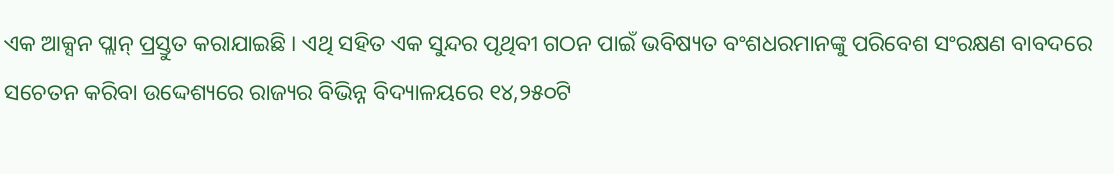ଏକ ଆକ୍ସନ ପ୍ଲାନ୍ ପ୍ରସ୍ତୁତ କରାଯାଇଛି । ଏଥି ସହିତ ଏକ ସୁନ୍ଦର ପୃଥିବୀ ଗଠନ ପାଇଁ ଭବିଷ୍ୟତ ବଂଶଧରମାନଙ୍କୁ ପରିବେଶ ସଂରକ୍ଷଣ ବାବଦରେ ସଚେତନ କରିବା ଉଦ୍ଦେଶ୍ୟରେ ରାଜ୍ୟର ବିଭିନ୍ନ ବିଦ୍ୟାଳୟରେ ୧୪,୨୫୦ଟି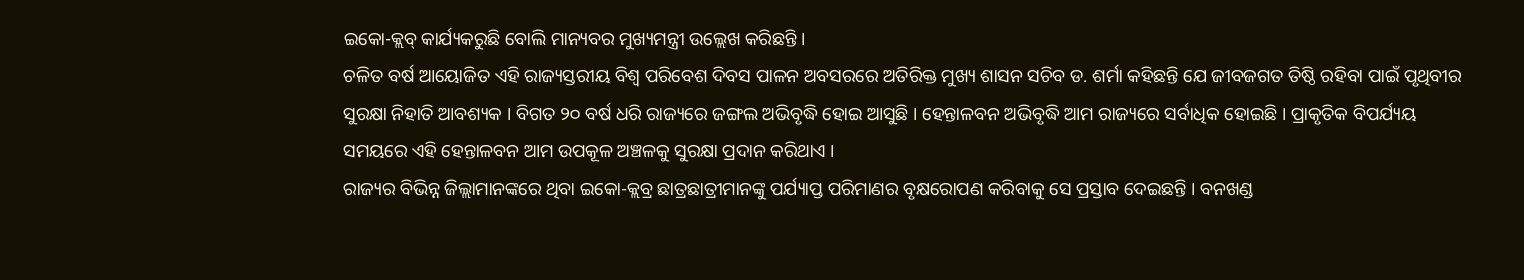ଇକୋ-କ୍ଲବ୍ କାର୍ଯ୍ୟକରୁଛି ବୋଲି ମାନ୍ୟବର ମୁଖ୍ୟମନ୍ତ୍ରୀ ଉଲ୍ଲେଖ କରିଛନ୍ତି ।
ଚଳିତ ବର୍ଷ ଆୟୋଜିତ ଏହି ରାଜ୍ୟସ୍ତରୀୟ ବିଶ୍ୱ ପରିବେଶ ଦିବସ ପାଳନ ଅବସରରେ ଅତିରିକ୍ତ ମୁଖ୍ୟ ଶାସନ ସଚିବ ଡ. ଶର୍ମା କହିଛନ୍ତି ଯେ ଜୀବଜଗତ ତିଷ୍ଠି ରହିବା ପାଇଁ ପୃଥିବୀର ସୁରକ୍ଷା ନିହାତି ଆବଶ୍ୟକ । ବିଗତ ୨୦ ବର୍ଷ ଧରି ରାଜ୍ୟରେ ଜଙ୍ଗଲ ଅଭିବୃଦ୍ଧି ହୋଇ ଆସୁଛି । ହେନ୍ତାଳବନ ଅଭିବୃଦ୍ଧି ଆମ ରାଜ୍ୟରେ ସର୍ବାଧିକ ହୋଇଛି । ପ୍ରାକୃତିକ ବିପର୍ଯ୍ୟୟ ସମୟରେ ଏହି ହେନ୍ତାଳବନ ଆମ ଉପକୂଳ ଅଞ୍ଚଳକୁ ସୁରକ୍ଷା ପ୍ରଦାନ କରିଥାଏ ।
ରାଜ୍ୟର ବିଭିନ୍ନ ଜିଲ୍ଲାମାନଙ୍କରେ ଥିବା ଇକୋ-କ୍ଲବ୍ର ଛାତ୍ରଛାତ୍ରୀମାନଙ୍କୁ ପର୍ଯ୍ୟାପ୍ତ ପରିମାଣର ବୃକ୍ଷରୋପଣ କରିବାକୁ ସେ ପ୍ରସ୍ତାବ ଦେଇଛନ୍ତି । ବନଖଣ୍ଡ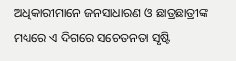ଅଧିକାରୀମାନେ ଜନସାଧାରଣ ଓ ଛାତ୍ରଛାତ୍ରୀଙ୍କ ମଧ୍ୟରେ ଏ ଦିଗରେ ସଚେତନତା ସୃଷ୍ଟି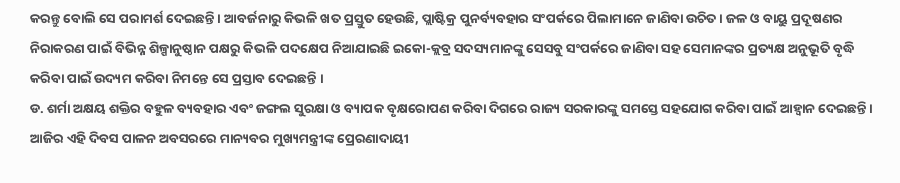କରନ୍ତୁ ବୋଲି ସେ ପରାମର୍ଶ ଦେଇଛନ୍ତି । ଆବର୍ଜନାରୁ କିଭଳି ଖତ ପ୍ରସ୍ତୁତ ହେଉଛି, ପ୍ଲାଷ୍ଟିକ୍ର ପୁନର୍ବ୍ୟବହାର ସଂପର୍କରେ ପିଲାମାନେ ଜାଣିବା ଉଚିତ । ଜଳ ଓ ବାୟୁ ପ୍ରଦୂଷଣର ନିରାକରଣ ପାଇଁ ବିଭିନ୍ନ ଶିଳ୍ପାନୁଷ୍ଠାନ ପକ୍ଷରୁ କିଭଳି ପଦକ୍ଷେପ ନିଆଯାଇଛି ଇକୋ-କ୍ଲବ୍ର ସଦସ୍ୟମାନଙ୍କୁ ସେସବୁ ସଂପର୍କରେ ଜାଣିବା ସହ ସେମାନଙ୍କର ପ୍ରତ୍ୟକ୍ଷ ଅନୁଭୂତି ବୃଦ୍ଧି କରିବା ପାଇଁ ଉଦ୍ୟମ କରିବା ନିମନ୍ତେ ସେ ପ୍ରସ୍ତାବ ଦେଇଛନ୍ତି ।
ଡ. ଶର୍ମା ଅକ୍ଷୟ ଶକ୍ତିର ବହୁଳ ବ୍ୟବହାର ଏବଂ ଜଙ୍ଗଲ ସୁରକ୍ଷା ଓ ବ୍ୟାପକ ବୃକ୍ଷରୋପଣ କରିବା ଦିଗରେ ରାଜ୍ୟ ସରକାରଙ୍କୁ ସମସ୍ତେ ସହଯୋଗ କରିବା ପାଇଁ ଆହ୍ୱାନ ଦେଇଛନ୍ତି । ଆଜିର ଏହି ଦିବସ ପାଳନ ଅବସରରେ ମାନ୍ୟବର ମୁଖ୍ୟମନ୍ତ୍ରୀଙ୍କ ପ୍ରେରଣାଦାୟୀ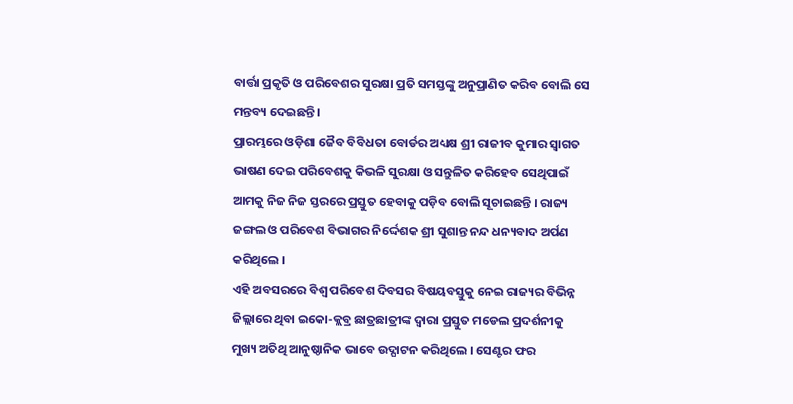ବାର୍ତ୍ତା ପ୍ରକୃତି ଓ ପରିବେଶର ସୁରକ୍ଷା ପ୍ରତି ସମସ୍ତଙ୍କୁ ଅନୁପ୍ରାଣିତ କରିବ ବୋଲି ସେ ମନ୍ତବ୍ୟ ଦେଇଛନ୍ତି ।
ପ୍ରାରମ୍ଭରେ ଓଡ଼ିଶା ଜୈବ ବିବିଧତା ବୋର୍ଡର ଅଧ୍ୟକ୍ଷ ଶ୍ରୀ ରାଜୀବ କୁମାର ସ୍ୱାଗତ ଭାଷଣ ଦେଇ ପରିବେଶକୁ କିଭଳି ସୁରକ୍ଷା ଓ ସନ୍ତୁଳିତ କରିହେବ ସେଥିପାଇଁ ଆମକୁ ନିଜ ନିଜ ସ୍ତରରେ ପ୍ରସ୍ତୁତ ହେବାକୁ ପଡ଼ିବ ବୋଲି ସୂଚାଇଛନ୍ତି । ରାଜ୍ୟ ଜଙ୍ଗଲ ଓ ପରିବେଶ ବିଭାଗର ନିର୍ଦ୍ଦେଶକ ଶ୍ରୀ ସୁଶାନ୍ତ ନନ୍ଦ ଧନ୍ୟବାଦ ଅର୍ପଣ କରିଥିଲେ ।
ଏହି ଅବସରରେ ବିଶ୍ୱ ପରିବେଶ ଦିବସର ବିଷୟବସ୍ତୁକୁ ନେଇ ରାଜ୍ୟର ବିଭିନ୍ନ ଜିଲ୍ଲାରେ ଥିବା ଇକୋ-କ୍ଲବ୍ର ଛାତ୍ରଛାତ୍ରୀଙ୍କ ଦ୍ୱାରା ପ୍ରସ୍ତୁତ ମଡେଲ ପ୍ରଦର୍ଶନୀକୁ ମୁଖ୍ୟ ଅତିଥି ଆନୁଷ୍ଠାନିକ ଭାବେ ଉଦ୍ଘାଟନ କରିଥିଲେ । ସେଣ୍ଟର ଫର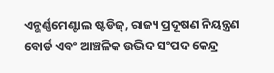ଏନ୍ଭର୍ଣ୍ଣମେଣ୍ଟାଲ ଷ୍ଟଡିଜ୍, ରାଜ୍ୟ ପ୍ରଦୂଷଣ ନିୟନ୍ତ୍ରଣ ବୋର୍ଡ ଏବଂ ଆଞ୍ଚଳିକ ଉଦ୍ଭିଦ ସଂପଦ କେନ୍ଦ୍ର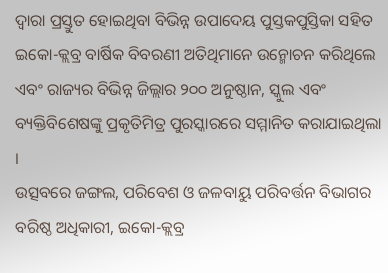ଦ୍ୱାରା ପ୍ରସ୍ତୁତ ହୋଇଥିବା ବିଭିନ୍ନ ଉପାଦେୟ ପୁସ୍ତକପୁସ୍ତିକା ସହିତ ଇକୋ-କ୍ଲବ୍ର ବାର୍ଷିକ ବିବରଣୀ ଅତିଥିମାନେ ଉନ୍ମୋଚନ କରିଥିଲେ ଏବଂ ରାଜ୍ୟର ବିଭିନ୍ନ ଜିଲ୍ଲାର ୨୦୦ ଅନୁଷ୍ଠାନ, ସ୍କୁଲ ଏବଂ ବ୍ୟକ୍ତିବିଶେଷଙ୍କୁ ପ୍ରକୃତିମିତ୍ର ପୁରସ୍କାରରେ ସମ୍ମାନିତ କରାଯାଇଥିଲା ।
ଉତ୍ସବରେ ଜଙ୍ଗଲ, ପରିବେଶ ଓ ଜଳବାୟୁ ପରିବର୍ତ୍ତନ ବିଭାଗର ବରିଷ୍ଠ ଅଧିକାରୀ, ଇକୋ-କ୍ଲବ୍ର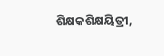ଶିକ୍ଷକଶିକ୍ଷୟିତ୍ରୀ,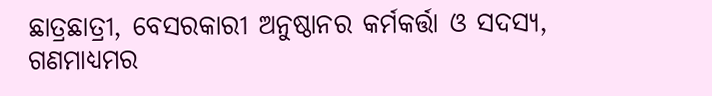ଛାତ୍ରଛାତ୍ରୀ, ବେସରକାରୀ ଅନୁଷ୍ଠାନର କର୍ମକର୍ତ୍ତା ଓ ସଦସ୍ୟ, ଗଣମାଧ୍ୟମର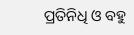ପ୍ରତିନିଧି ଓ ବହୁ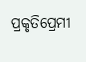ପ୍ରକୃତିପ୍ରେମୀ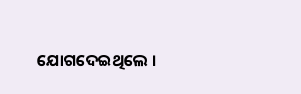ଯୋଗଦେଇଥିଲେ ।